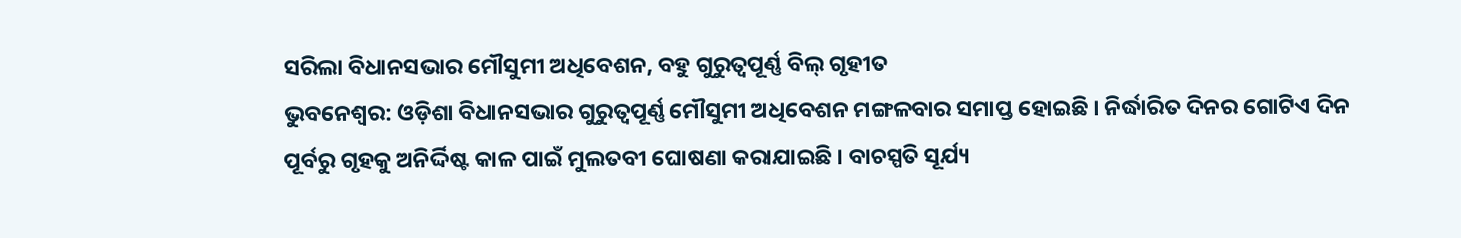ସରିଲା ବିଧାନସଭାର ମୌସୁମୀ ଅଧିବେଶନ, ବହୁ ଗୁରୁତ୍ୱପୂର୍ଣ୍ଣ ବିଲ୍ ଗୃହୀତ
ଭୁବନେଶ୍ୱର: ଓଡ଼ିଶା ବିଧାନସଭାର ଗୁରୁତ୍ୱପୂର୍ଣ୍ଣ ମୌସୁମୀ ଅଧିବେଶନ ମଙ୍ଗଳବାର ସମାପ୍ତ ହୋଇଛି । ନିର୍ଦ୍ଧାରିତ ଦିନର ଗୋଟିଏ ଦିନ ପୂର୍ବରୁ ଗୃହକୁ ଅନିର୍ଦ୍ଦିଷ୍ଟ କାଳ ପାଇଁ ମୁଲତବୀ ଘୋଷଣା କରାଯାଇଛି । ବାଚସ୍ପତି ସୂର୍ଯ୍ୟ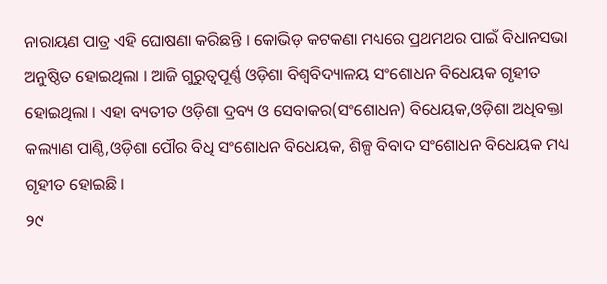ନାରାୟଣ ପାତ୍ର ଏହି ଘୋଷଣା କରିଛନ୍ତି । କୋଭିଡ଼ କଟକଣା ମଧ୍ୟରେ ପ୍ରଥମଥର ପାଇଁ ବିଧାନସଭା ଅନୁଷ୍ଠିତ ହୋଇଥିଲା । ଆଜି ଗୁରୁତ୍ୱପୂର୍ଣ୍ଣ ଓଡ଼ିଶା ବିଶ୍ୱବିଦ୍ୟାଳୟ ସଂଶୋଧନ ବିଧେୟକ ଗୃହୀତ ହୋଇଥିଲା । ଏହା ବ୍ୟତୀତ ଓଡ଼ିଶା ଦ୍ରବ୍ୟ ଓ ସେବାକର(ସଂଶୋଧନ) ବିଧେୟକ,ଓଡ଼ିଶା ଅଧିବକ୍ତା କଲ୍ୟାଣ ପାଣ୍ଠି,ଓଡ଼ିଶା ପୌର ବିଧି ସଂଶୋଧନ ବିଧେୟକ, ଶିଳ୍ପ ବିବାଦ ସଂଶୋଧନ ବିଧେୟକ ମଧ୍ୟ ଗୃହୀତ ହୋଇଛି ।
୨୯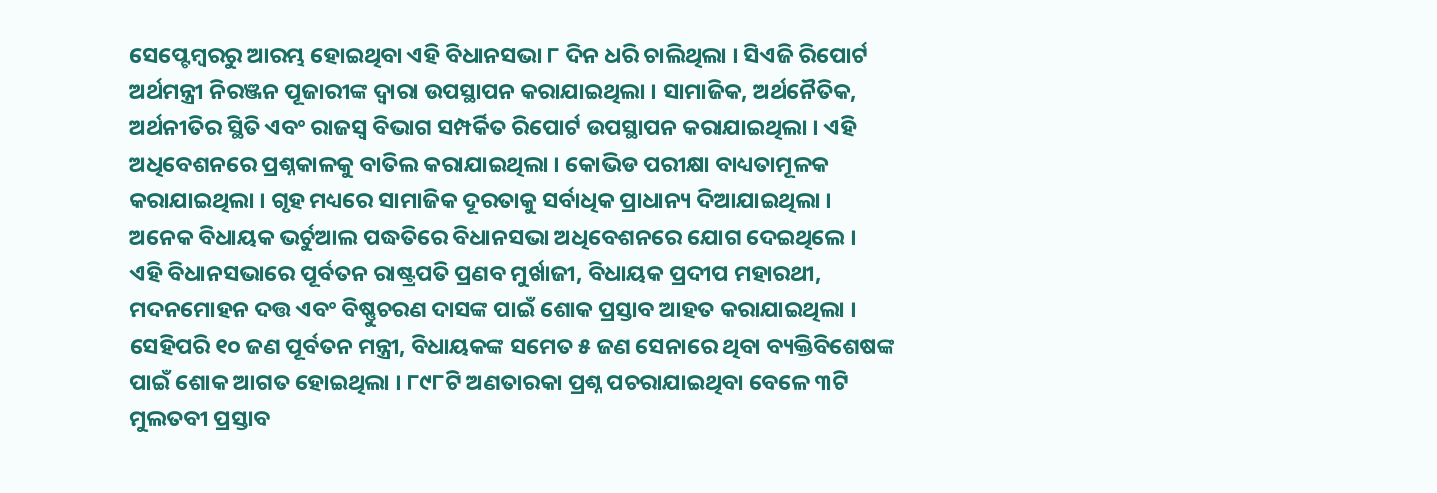ସେପ୍ଟେମ୍ବରରୁ ଆରମ୍ଭ ହୋଇଥିବା ଏହି ବିଧାନସଭା ୮ ଦିନ ଧରି ଚାଲିଥିଲା । ସିଏଜି ରିପୋର୍ଟ ଅର୍ଥମନ୍ତ୍ରୀ ନିରଞ୍ଜନ ପୂଜାରୀଙ୍କ ଦ୍ୱାରା ଉପସ୍ଥାପନ କରାଯାଇଥିଲା । ସାମାଜିକ, ଅର୍ଥନୈତିକ, ଅର୍ଥନୀତିର ସ୍ଥିତି ଏବଂ ରାଜସ୍ୱ ବିଭାଗ ସମ୍ପର୍କିତ ରିପୋର୍ଟ ଉପସ୍ଥାପନ କରାଯାଇଥିଲା । ଏହି ଅଧିବେଶନରେ ପ୍ରଶ୍ନକାଳକୁ ବାତିଲ କରାଯାଇଥିଲା । କୋଭିଡ ପରୀକ୍ଷା ବାଧ୍ୟତାମୂଳକ କରାଯାଇଥିଲା । ଗୃହ ମଧ୍ୟରେ ସାମାଜିକ ଦୂରତାକୁ ସର୍ବାଧିକ ପ୍ରାଧାନ୍ୟ ଦିଆଯାଇଥିଲା । ଅନେକ ବିଧାୟକ ଭର୍ଚୁଆଲ ପଦ୍ଧତିରେ ବିଧାନସଭା ଅଧିବେଶନରେ ଯୋଗ ଦେଇଥିଲେ ।
ଏହି ବିଧାନସଭାରେ ପୂର୍ବତନ ରାଷ୍ଟ୍ରପତି ପ୍ରଣବ ମୁର୍ଖାଜୀ, ବିଧାୟକ ପ୍ରଦୀପ ମହାରଥୀ, ମଦନମୋହନ ଦତ୍ତ ଏବଂ ବିଷ୍ଣୁଚରଣ ଦାସଙ୍କ ପାଇଁ ଶୋକ ପ୍ରସ୍ତାବ ଆହତ କରାଯାଇଥିଲା । ସେହିପରି ୧୦ ଜଣ ପୂର୍ବତନ ମନ୍ତ୍ରୀ, ବିଧାୟକଙ୍କ ସମେତ ୫ ଜଣ ସେନାରେ ଥିବା ବ୍ୟକ୍ତିବିଶେଷଙ୍କ ପାଇଁ ଶୋକ ଆଗତ ହୋଇଥିଲା । ୮୯୮ଟି ଅଣତାରକା ପ୍ରଶ୍ନ ପଚରାଯାଇଥିବା ବେଳେ ୩ଟି ମୁଲତବୀ ପ୍ରସ୍ତାବ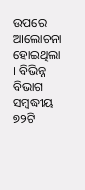ଉପରେ ଆଲୋଚନା ହୋଇଥିଲା । ବିଭିନ୍ନ ବିଭାଗ ସମ୍ବଦ୍ଧୀୟ ୭୨ଟି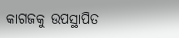କାଗଜକୁ ଉପସ୍ଥାପିତ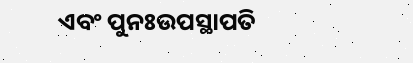ଏବଂ ପୁନଃଉପସ୍ଥାପତି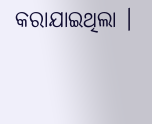କରାଯାଇଥିଲା ।